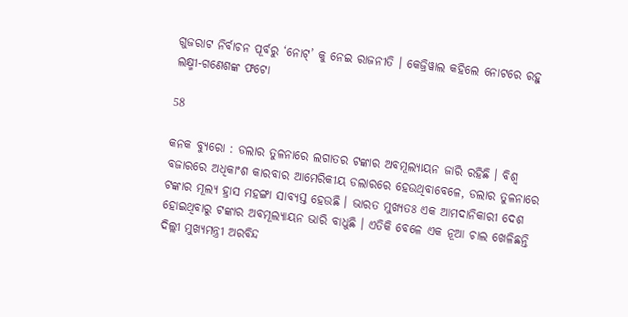ଗୁଜରାଟ ନିର୍ବାଚନ ପୂର୍ବରୁ ‘ନୋଟ୍’ କୁ ନେଇ ରାଜନୀତି । କେଜ୍ରିୱାଲ କହିଲେ ନୋଟରେ ରହୁ ଲକ୍ଷ୍ମୀ-ଗଣେଶଙ୍କ ଫଟୋ

58

କନକ ବ୍ୟୁରୋ : ଡଲାର ତୁଳନାରେ ଲଗାତର ଟଙ୍କାର ଅବମୂଲ୍ୟାୟନ ଜାରି ରହିଛି । ବିଶ୍ୱ ବଜାରରେ ଅଧିକାଂଶ କାରବାର ଆମେରିକୀୟ ଡଲାରରେ ହେଉଥିବାବେଳେ, ଡଲାର ତୁଳନାରେ ଟଙ୍କାର ମୂଲ୍ୟ ହ୍ରାସ ମହଙ୍ଗା ସାବ୍ୟସ୍ତ ହେଉଛି । ଭାରତ ମୁଖ୍ୟତଃ ଏକ ଆମଦାନିକାରୀ ଦେଶ ହୋଇଥିବାରୁ ଟଙ୍କାର ଅବମୂଲ୍ୟାୟନ ଭାରି ବାଧୁଛି । ଏତିକି ବେଳେ ଏକ ନୂଆ ଚାଲ ଖେଳିଛନ୍ତି ଦିଲ୍ଲୀ ମୁଖ୍ୟମନ୍ତ୍ରୀ ଅରବିନ୍ଦ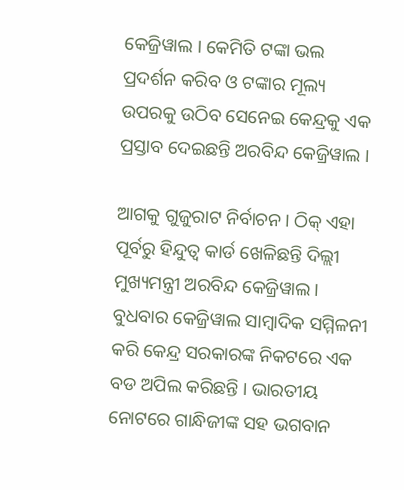କେଜ୍ରିୱାଲ । କେମିତି ଟଙ୍କା ଭଲ ପ୍ରଦର୍ଶନ କରିବ ଓ ଟଙ୍କାର ମୂଲ୍ୟ ଉପରକୁ ଉଠିବ ସେନେଇ କେନ୍ଦ୍ରକୁ ଏକ ପ୍ରସ୍ତାବ ଦେଇଛନ୍ତି ଅରବିନ୍ଦ କେଜ୍ରିୱାଲ ।

ଆଗକୁ ଗୁଜୁରାଟ ନିର୍ବାଚନ । ଠିକ୍ ଏହା ପୂର୍ବରୁ ହିନ୍ଦୁତ୍ୱ କାର୍ଡ ଖେଳିଛନ୍ତି ଦିଲ୍ଲୀ ମୁଖ୍ୟମନ୍ତ୍ରୀ ଅରବିନ୍ଦ କେଜ୍ରିୱାଲ । ବୁଧବାର କେଜ୍ରିୱାଲ ସାମ୍ବାଦିକ ସମ୍ମିଳନୀ କରି କେନ୍ଦ୍ର ସରକାରଙ୍କ ନିକଟରେ ଏକ ବଡ ଅପିଲ କରିଛନ୍ତି । ଭାରତୀୟ ନୋଟରେ ଗାନ୍ଧିଜୀଙ୍କ ସହ ଭଗବାନ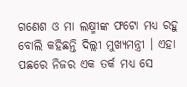ଗଣେଶ ଓ ମା ଲକ୍ଷ୍ମୀଙ୍କ ଫଟୋ ମଧ୍ୟ ରହୁ ବୋଲି କହିଛନ୍ତି ଦିଲ୍ଲୀ ମୁଖ୍ୟମନ୍ତ୍ରୀ । ଏହା ପଛରେ ନିଜର ଏକ ତର୍କ ମଧ୍ୟ ସେ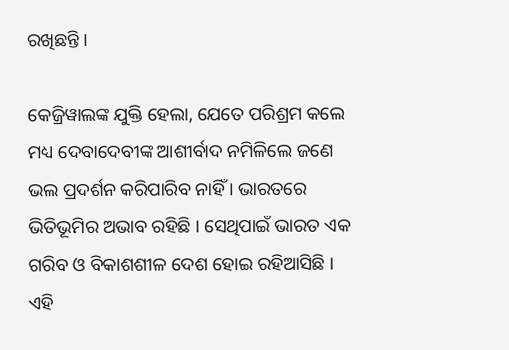ରଖିଛନ୍ତି ।

କେଜ୍ରିୱାଲଙ୍କ ଯୁକ୍ତି ହେଲା, ଯେତେ ପରିଶ୍ରମ କଲେ ମଧ୍ୟ ଦେବାଦେବୀଙ୍କ ଆଶୀର୍ବାଦ ନମିଳିଲେ ଜଣେ ଭଲ ପ୍ରଦର୍ଶନ କରିପାରିବ ନାହିଁ । ଭାରତରେ ଭିତିଭୂମିର ଅଭାବ ରହିଛି । ସେଥିପାଇଁ ଭାରତ ଏକ ଗରିବ ଓ ବିକାଶଶୀଳ ଦେଶ ହୋଇ ରହିଆସିଛି । ଏହି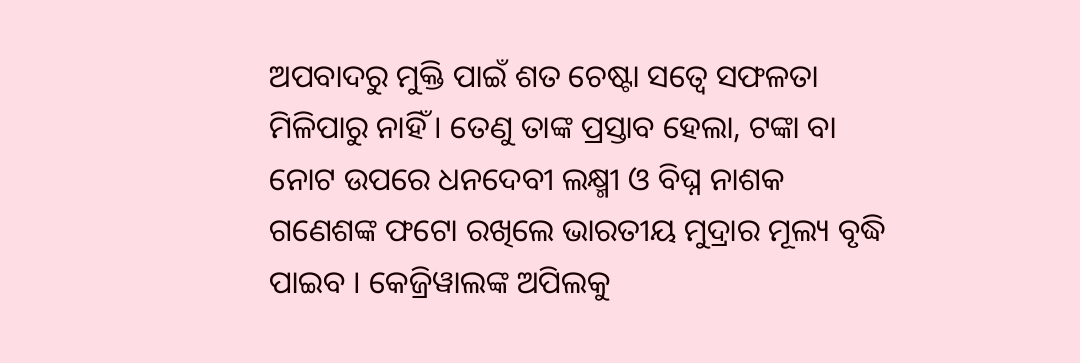ଅପବାଦରୁ ମୁକ୍ତି ପାଇଁ ଶତ ଚେଷ୍ଟା ସତ୍ୱେ ସଫଳତା ମିଳିପାରୁ ନାହିଁ । ତେଣୁ ତାଙ୍କ ପ୍ରସ୍ତାବ ହେଲା, ଟଙ୍କା ବା ନୋଟ ଉପରେ ଧନଦେବୀ ଲକ୍ଷ୍ମୀ ଓ ବିଘ୍ନ ନାଶକ ଗଣେଶଙ୍କ ଫଟୋ ରଖିଲେ ଭାରତୀୟ ମୁଦ୍ରାର ମୂଲ୍ୟ ବୃଦ୍ଧି ପାଇବ । କେଜ୍ରିୱାଲଙ୍କ ଅପିଲକୁ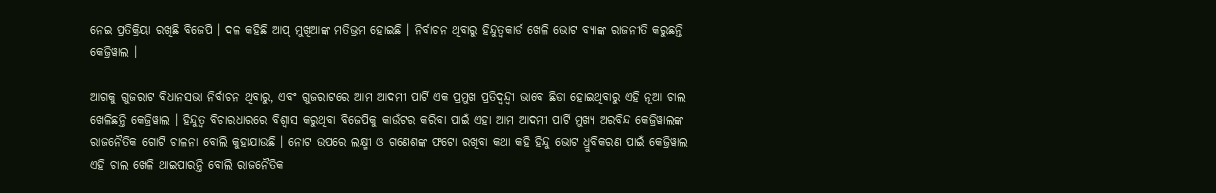ନେଇ ପ୍ରତିକ୍ରିୟା ରଖିଛି ବିଜେପି । ଦଳ କହିଛି ଆପ୍ ମୁଖିଆଙ୍କ ମତିଭ୍ରମ ହୋଇଛି । ନିର୍ବାଚନ ଥିବାରୁ ହିନ୍ଦୁତ୍ୱକାର୍ଡ ଖେଳି ଭୋଟ ବ୍ୟାଙ୍କ ରାଜନୀତି କରୁଛନ୍ତି କେଜ୍ରିୱାଲ ।

ଆଗକୁ ଗୁଜରାଟ ବିଧାନସଭା ନିର୍ବାଚନ ଥିବାରୁ, ଏବଂ ଗୁଜରାଟରେ ଆମ ଆଦମୀ ପାର୍ଟି ଏକ ପ୍ରମୁଖ ପ୍ରତିଦ୍ୱନ୍ଦ୍ୱୀ ଭାବେ ଛିଡା ହୋଇଥିବାରୁ ଏହି ନୂଆ ଚାଲ ଖେଳିଛନ୍ତି କେଜ୍ରିୱାଲ । ହିନ୍ଦୁତ୍ୱ ବିଚାରଧାରରେ ବିଶ୍ୱାସ କରୁଥିବା ବିଜେପିକୁ କାଉଁଟର କରିବା ପାଇଁ ଏହା ଆମ ଆଦମୀ ପାର୍ଟି ମୁଖ୍ୟ ଅରବିନ୍ଦ କେଜ୍ରିୱାଲଙ୍କ ରାଜନୈତିକ ଗୋଟି ଚାଳନା ବୋଲି କୁହାଯାଉଛି । ନୋଟ ଉପରେ ଲକ୍ଷ୍ମୀ ଓ ଗଣେଶଙ୍କ ଫଟୋ ରଖିବା କଥା କହି ହିନ୍ଦୁ ଭୋଟ ଧ୍ରୁବିକରଣ ପାଇଁ କେଜ୍ରିୱାଲ ଏହି ଚାଲ ଖେଳି ଥାଇପାରନ୍ତି ବୋଲି ରାଜନୈତିକ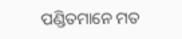ପଣ୍ଡିତମାନେ ମତ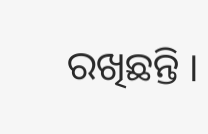ରଖିଛନ୍ତି ।